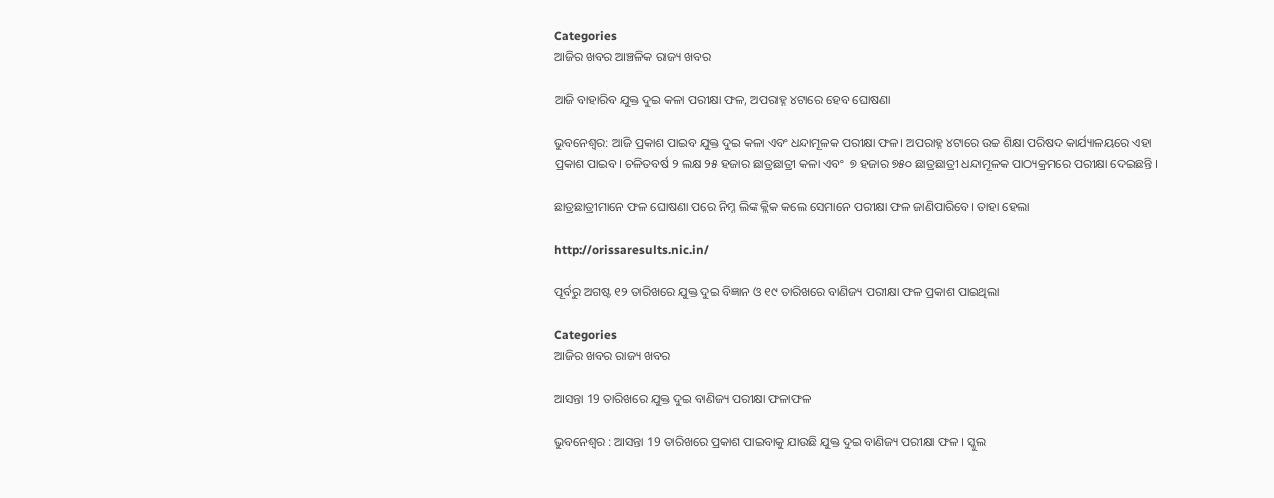Categories
ଆଜିର ଖବର ଆଞ୍ଚଳିକ ରାଜ୍ୟ ଖବର

ଆଜି ବାହାରିବ ଯୁକ୍ତ ଦୁଇ କଳା ପରୀକ୍ଷା ଫଳ, ଅପରାହ୍ନ ୪ଟାରେ ହେବ ଘୋଷଣା

ଭୁବନେଶ୍ୱର: ଆଜି ପ୍ରକାଶ ପାଇବ ଯୁକ୍ତ ଦୁଇ କଳା ଏବଂ ଧନ୍ଦାମୂଳକ ପରୀକ୍ଷା ଫଳ। ଅପରାହ୍ନ ୪ଟାରେ ଉଚ୍ଚ ଶିକ୍ଷା ପରିଷଦ କାର୍ଯ୍ୟାଳୟରେ ଏହା ପ୍ରକାଶ ପାଇବ। ଚଳିତବର୍ଷ ୨ ଲକ୍ଷ ୨୫ ହଜାର ଛାତ୍ରଛାତ୍ରୀ କଳା ଏବଂ  ୭ ହଜାର ୭୫୦ ଛାତ୍ରଛାତ୍ରୀ ଧନ୍ଦାମୂଳକ ପାଠ୍ୟକ୍ରମରେ ପରୀକ୍ଷା ଦେଇଛନ୍ତି ।

ଛାତ୍ରଛାତ୍ରୀମାନେ ଫଳ ଘୋଷଣା ପରେ ନିମ୍ନ ଲିଙ୍କ କ୍ଲିକ କଲେ ସେମାନେ ପରୀକ୍ଷା ଫଳ ଜାଣିପାରିବେ। ତାହା ହେଲା

http://orissaresults.nic.in/

ପୂର୍ବରୁ ଅଗଷ୍ଟ ୧୨ ତାରିଖରେ ଯୁକ୍ତ ଦୁଇ ବିଜ୍ଞାନ ଓ ୧୯ ତାରିଖରେ ବାଣିଜ୍ୟ ପରୀକ୍ଷା ଫଳ ପ୍ରକାଶ ପାଇଥିଲା

Categories
ଆଜିର ଖବର ରାଜ୍ୟ ଖବର

ଆସନ୍ତା 19 ତାରିଖରେ ଯୁକ୍ତ ଦୁଇ ବାଣିଜ୍ୟ ପରୀକ୍ଷା ଫଳାଫଳ

ଭୁବନେଶ୍ୱର : ଆସନ୍ତା 19 ତାରିଖରେ ପ୍ରକାଶ ପାଇବାକୁ ଯାଉଛି ଯୁକ୍ତ ଦୁଇ ବାଣିଜ୍ୟ ପରୀକ୍ଷା ଫଳ । ସ୍କୁଲ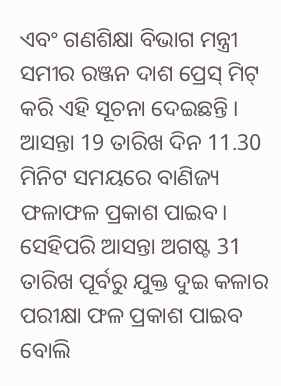ଏବଂ ଗଣଶିକ୍ଷା ବିଭାଗ ମନ୍ତ୍ରୀ ସମୀର ରଞ୍ଜନ ଦାଶ ପ୍ରେସ୍ ମିଟ୍ କରି ଏହି ସୂଚନା ଦେଇଛନ୍ତି । ଆସନ୍ତା 19 ତାରିଖ ଦିନ 11.30 ମିନିଟ ସମୟରେ ବାଣିଜ୍ୟ ଫଳାଫଳ ପ୍ରକାଶ ପାଇବ। ସେହିପରି ଆସନ୍ତା ଅଗଷ୍ଟ 31 ତାରିଖ ପୂର୍ବରୁ ଯୁକ୍ତ ଦୁଇ କଳାର ପରୀକ୍ଷା ଫଳ ପ୍ରକାଶ ପାଇବ ବୋଲି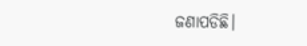ଜଣାପଡିଛି।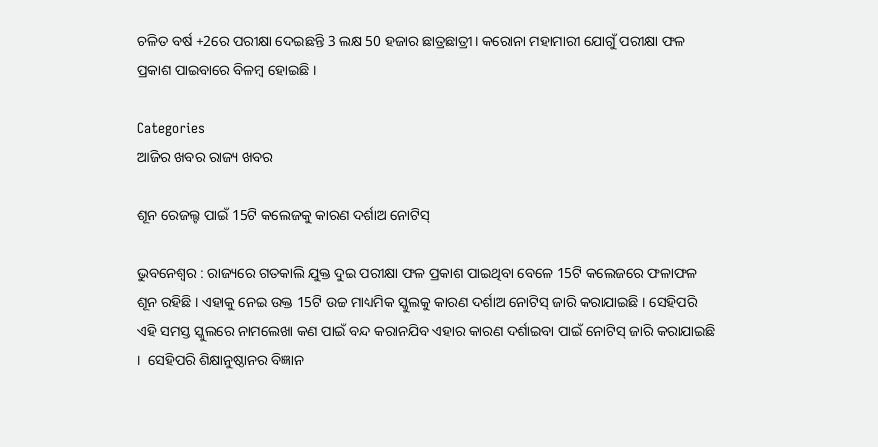ଚଳିତ ବର୍ଷ +2ରେ ପରୀକ୍ଷା ଦେଇଛନ୍ତି 3 ଲକ୍ଷ 50 ହଜାର ଛାତ୍ରଛାତ୍ରୀ। କରୋନା ମହାମାରୀ ଯୋଗୁଁ ପରୀକ୍ଷା ଫଳ ପ୍ରକାଶ ପାଇବାରେ ବିଳମ୍ବ ହୋଇଛି ।

Categories
ଆଜିର ଖବର ରାଜ୍ୟ ଖବର

ଶୂନ ରେଜଲ୍ଟ ପାଇଁ 15ଟି କଲେଜକୁ କାରଣ ଦର୍ଶାଅ ନୋଟିସ୍

ଭୁବନେଶ୍ୱର : ରାଜ୍ୟରେ ଗତକାଲି ଯୁକ୍ତ ଦୁଇ ପରୀକ୍ଷା ଫଳ ପ୍ରକାଶ ପାଇଥିବା ବେଳେ 15ଟି କଲେଜରେ ଫଳାଫଳ ଶୂନ ରହିଛି । ଏହାକୁ ନେଇ ଉକ୍ତ 15ଟି ଉଚ୍ଚ ମାଧ୍ୟମିକ ସ୍କୁଲକୁ କାରଣ ଦର୍ଶାଅ ନୋଟିସ୍ ଜାରି କରାଯାଇଛି । ସେହିପରି ଏହି ସମସ୍ତ ସ୍କୁଲରେ ନାମଲେଖା କଣ ପାଇଁ ବନ୍ଦ କରାନଯିବ ଏହାର କାରଣ ଦର୍ଶାଇବା ପାଇଁ ନୋଟିସ୍ ଜାରି କରାଯାଇଛି ।  ସେହିପରି ଶିକ୍ଷାନୁଷ୍ଠାନର ବିଜ୍ଞାନ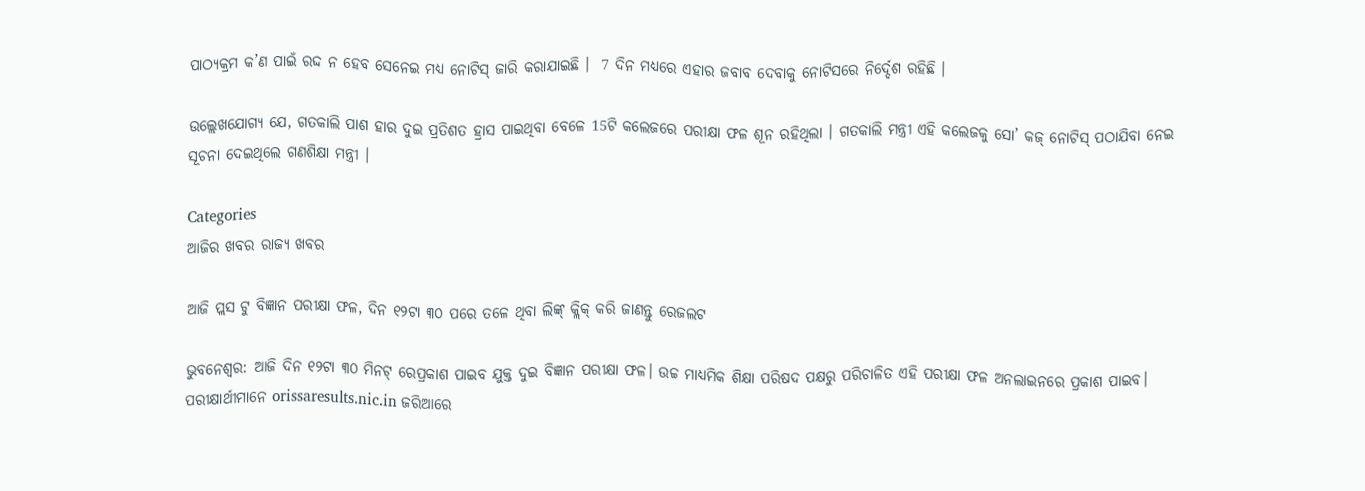ପାଠ୍ୟକ୍ରମ କ’ଣ ପାଇଁ ରଦ୍ଦ ନ ହେବ ସେନେଇ ମଧ୍ୟ ନୋଟିସ୍‌ ଜାରି କରାଯାଇଛି ।  7 ଦିନ ମଧ୍ୟରେ ଏହାର ଜବାବ ଦେବାକୁ ନୋଟିସରେ ନିର୍ଦ୍ଦେଶ ରହିଛି ।

ଉଲ୍ଲେଖଯୋଗ୍ୟ ଯେ, ଗତକାଲି ପାଶ ହାର ଦୁଇ ପ୍ରତିଶତ ହ୍ରାସ ପାଇଥିବା ବେଳେ 15ଟି କଲେଜରେ ପରୀକ୍ଷା ଫଳ ଶୂନ ରହିଥିଲା । ଗତକାଲି ମନ୍ତ୍ରୀ ଏହି କଲେଜକୁ ସୋ’ କଜ୍‌ ନୋଟିସ୍‌ ପଠାଯିବା ନେଇ ସୂଚନା ଦେଇଥିଲେ ଗଣଶିକ୍ଷା ମନ୍ତ୍ରୀ ।

Categories
ଆଜିର ଖବର ରାଜ୍ୟ ଖବର

ଆଜି ପ୍ଲସ ଟୁ ବିଜ୍ଞାନ ପରୀକ୍ଷା ଫଳ, ଦିନ ୧୨ଟା ୩୦ ପରେ ତଳେ ଥିବା ଲିଙ୍କ୍ କ୍ଲିକ୍ କରି ଜାଣନ୍ତୁ ରେଜଲଟ

ଭୁବନେଶ୍ବର: ଆଜି ଦିନ ୧୨ଟା ୩୦ ମିନଟ୍ ରେପ୍ରକାଶ ପାଇବ ଯୁକ୍ତ ଦୁଇ ବିଜ୍ଞାନ ପରୀକ୍ଷା ଫଳ। ଉଚ୍ଚ ମାଧ୍ୟମିକ ଶିକ୍ଷା ପରିଷଦ ପକ୍ଷରୁ ପରିଚାଳିତ ଏହି ପରୀକ୍ଷା ଫଳ ଅନଲାଇନରେ ପ୍ରକାଶ ପାଇବ। ପରୀକ୍ଷାର୍ଥୀମାନେ orissaresults.nic.in ଜରିଆରେ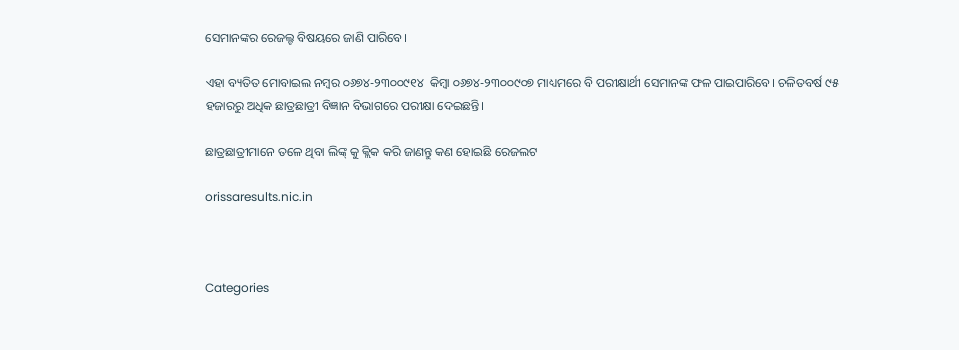ସେମାନଙ୍କର ରେଜଲ୍ଟ ବିଷୟରେ ଜାଣି ପାରିବେ।

ଏହା ବ୍ୟତିତ ମୋବାଇଲ ନମ୍ବର ୦୬୭୪-୨୩୦୦୯୧୪  କିମ୍ବା ୦୬୭୪-୨୩୦୦୯୦୭ ମାଧ୍ୟମରେ ବି ପରୀକ୍ଷାର୍ଥୀ ସେମାନଙ୍କ ଫଳ ପାଇପାରିବେ। ଚଳିତବର୍ଷ ୯୫ ହଜାରରୁ ଅଧିକ ଛାତ୍ରଛାତ୍ରୀ ବିଜ୍ଞାନ ବିଭାଗରେ ପରୀକ୍ଷା ଦେଇଛନ୍ତି।

ଛାତ୍ରଛାତ୍ରୀମାନେ ତଳେ ଥିବା ଲିଙ୍କ୍ କୁ କ୍ଲିକ କରି ଜାଣନ୍ତୁ କଣ ହୋଇଛି ରେଜଲଟ

orissaresults.nic.in



Categories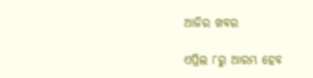ଆଜିର ଖବର

ଏପ୍ରିଲ ୮ରୁ ଆରମ୍ଭ ହେବ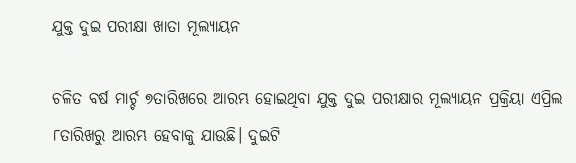ଯୁକ୍ତ ଦୁଇ ପରୀକ୍ଷା ଖାତା ମୂଲ୍ୟାୟନ

ଚଳିତ ବର୍ଷ ମାର୍ଚ୍ଚ ୭ତାରିଖରେ ଆରମ୍ଭ ହୋଇଥିବା ଯୁକ୍ତ ଦୁଇ ପରୀକ୍ଷାର ମୂଲ୍ୟାୟନ ପ୍ରକ୍ରିୟା ଏପ୍ରିଲ ୮ତାରିଖରୁ ଆରମ୍ଭ ହେବାକୁ ଯାଉଛି। ଦୁଇଟି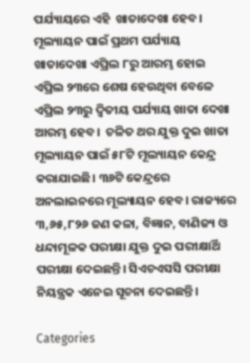ପର୍ଯ୍ୟାୟରେ ଏହି  ଖାତାଦେଖା ହେବ। ମୂଲ୍ୟାୟନ ପାଇଁ ପ୍ରଥମ ପର୍ଯ୍ୟାୟ ଖାତାଦେଖା ଏପ୍ରିଲ ୮ରୁ ଆରମ୍ଭ ହୋଇ ଏପ୍ରିଲ ୨୩ରେ ଶେଷ ହେଉଥିବା ବେଳେ ଏପ୍ରିଲ ୨୩ରୁ ଦ୍ୱିତୀୟ ପର୍ଯ୍ୟାୟ ଖାତା ଦେଖା ଆରମ୍ଭ ହେବ।  ଚଳିତ ଥର ଯୁକ୍ତ ଦୁଇ ଖାତା ମୂଲ୍ୟାୟନ ପାଇଁ ୫୮ଟି ମୂଲ୍ୟାୟନ କେନ୍ଦ୍ର କରାଯାଇଛି। ୩୬ଟି କେନ୍ଦ୍ରରେ ଅନଲାଇନରେ ମୂଲ୍ୟାୟନ ହେବ। ରାଜ୍ୟରେ ୩,୬୫,୮୨୬ ଜଣ କଳା, ବିଜ୍ଞାନ, ବାଣିଜ୍ୟ ଓ ଧନ୍ଦାମୂଳକ ପରୀକ୍ଷା ଯୁକ୍ତ ଦୁଇ ପରୀକ୍ଷାର୍ଥି ପରୀକ୍ଷା ଦେଇଛନ୍ତି। ସିଏଚଏସସି ପରୀକ୍ଷା ନିୟନ୍ତ୍ରକ ଏନେଇ ସୂଚନା ଦେଇଛନ୍ତି।

Categories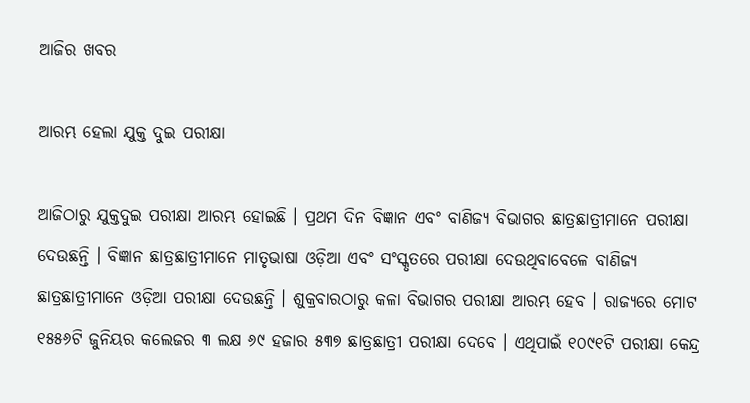ଆଜିର ଖବର

ଆରମ୍ଭ ହେଲା ଯୁକ୍ତ ଦୁଇ ପରୀକ୍ଷା

ଆଜିଠାରୁ ଯୁକ୍ତଦୁଇ ପରୀକ୍ଷା ଆରମ୍ଭ ହୋଇଛି । ପ୍ରଥମ ଦିନ ବିଜ୍ଞାନ ଏବଂ ବାଣିଜ୍ୟ ବିଭାଗର ଛାତ୍ରଛାତ୍ରୀମାନେ ପରୀକ୍ଷା ଦେଉଛନ୍ତି । ବିଜ୍ଞାନ ଛାତ୍ରଛାତ୍ରୀମାନେ ମାତୃଭାଷା ଓଡ଼ିଆ ଏବଂ ସଂସ୍କୃତରେ ପରୀକ୍ଷା ଦେଉଥିବାବେଳେ ବାଣିଜ୍ୟ ଛାତ୍ରଛାତ୍ରୀମାନେ ଓଡ଼ିଆ ପରୀକ୍ଷା ଦେଉଛନ୍ତି । ଶୁକ୍ରବାରଠାରୁ କଳା ବିଭାଗର ପରୀକ୍ଷା ଆରମ୍ଭ ହେବ । ରାଜ୍ୟରେ ମୋଟ ୧୫୫୬ଟି ଜୁନିୟର କଲେଜର ୩ ଲକ୍ଷ ୬୯ ହଜାର ୫୩୭ ଛାତ୍ରଛାତ୍ରୀ ପରୀକ୍ଷା ଦେବେ । ଏଥିପାଇଁ ୧୦୯୧ଟି ପରୀକ୍ଷା କେନ୍ଦ୍ର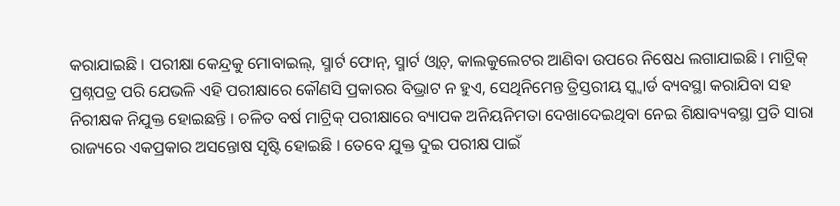କରାଯାଇଛି । ପରୀକ୍ଷା କେନ୍ଦ୍ରକୁ ମୋବାଇଲ୍‌, ସ୍ମାର୍ଟ ଫୋନ୍‌, ସ୍ମାର୍ଟ ଓ୍ବାଚ୍‌, କାଲକୁଲେଟର ଆଣିବା ଉପରେ ନିଷେଧ ଲଗାଯାଇଛି । ମାଟ୍ରିକ୍‌ ପ୍ରଶ୍ନପତ୍ର ପରି ଯେଭଳି ଏହି ପରୀକ୍ଷାରେ କୌଣସି ପ୍ରକାରର ବିଭ୍ରାଟ ନ ହୁଏ, ସେଥିନିମେନ୍ତ ତ୍ରିସ୍ତରୀୟ ସ୍କ୍ବାର୍ଡ ବ୍ୟବସ୍ଥା କରାଯିବା ସହ ନିରୀକ୍ଷକ ନିଯୁକ୍ତ ହୋଇଛନ୍ତି । ଚଳିତ ବର୍ଷ ମାଟ୍ରିକ୍‌ ପରୀକ୍ଷାରେ ବ୍ୟାପକ ଅନିୟନିମତା ଦେଖାଦେଇଥିବା ନେଇ ଶିକ୍ଷାବ୍ୟବସ୍ଥା ପ୍ରତି ସାରା ରାଜ୍ୟରେ ଏକପ୍ରକାର ଅସନ୍ତୋଷ ସୃଷ୍ଟି ହୋଇଛି । ତେବେ ଯୁକ୍ତ ଦୁଇ ପରୀକ୍ଷ ପାଇଁ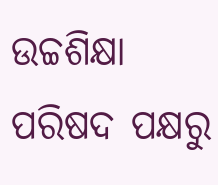ଉଚ୍ଚଶିକ୍ଷା ପରିଷଦ ପକ୍ଷରୁ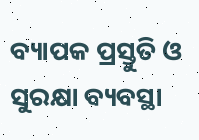ବ୍ୟାପକ ପ୍ରସ୍ତୁତି ଓ ସୁରକ୍ଷା ବ୍ୟବସ୍ଥା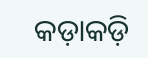କଡ଼ାକଡ଼ି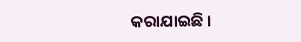କରାଯାଇଛି ।